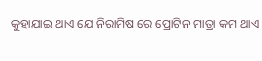କୁହାଯାଇ ଥାଏ ଯେ ନିରାମିଷ ରେ ପ୍ରୋଟିନ ମାତ୍ରା କମ ଥାଏ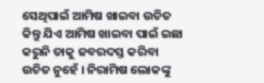ସେଥିପାଇଁ ଆମିଷ ଖାଇବା ଉଚିତ କିନ୍ତୁ ଯିଏ ଆମିଷ ଖାଇବା ପାଇଁ ଇଛା କରୁନି ତାକୁ ଜବରଦସ୍ତ କରିବା ଉଚିତ ନୁହେଁ । ନିରାମିଷ ଲୋକଙ୍କୁ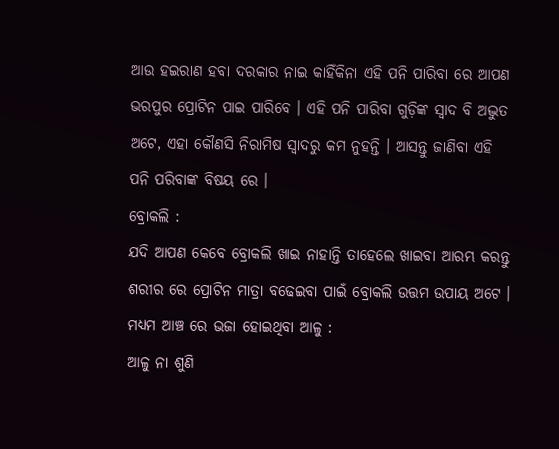ଆଉ ହଇରାଣ ହବା ଦରକାର ନାଇ କାହିଁକିନା ଏହି ପନି ପାରିବା ରେ ଆପଣ ଭରପୁର ପ୍ରୋଟିନ ପାଇ ପାରିବେ । ଏହି ପନି ପାରିବା ଗୁଡ଼ିଙ୍କ ସ୍ଵାଦ ବି ଅଦ୍ଭୁତ ଅଟେ, ଏହା କୌଣସି ନିରାମିଷ ସ୍ଵାଦରୁ କମ ନୁହନ୍ତି । ଆସନ୍ତୁ ଜାଣିବା ଏହି ପନି ପରିବାଙ୍କ ବିଷୟ ରେ ।
ବ୍ରୋକଲି :
ଯଦି ଆପଣ କେବେ ବ୍ରୋକଲି ଖାଇ ନାହାନ୍ତି ତାହେଲେ ଖାଇବା ଆରମ୍ଭ କରନ୍ତୁ ଶରୀର ରେ ପ୍ରୋଟିନ ମାତ୍ରା ବଢେଇବା ପାଇଁ ବ୍ରୋକଲି ଉତ୍ତମ ଉପାୟ ଅଟେ ।
ମଧ୍ୟମ ଆଞ୍ଚ ରେ ଭଜା ହୋଇଥିବା ଆଳୁ :
ଆଳୁ ନା ଶୁଣି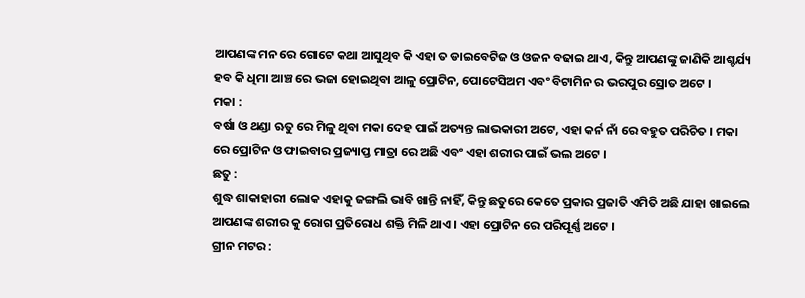ଆପଣଙ୍କ ମନ ରେ ଗୋଟେ କଥା ଆସୁଥିବ କି ଏହା ତ ଡାଇବେଟିଜ ଓ ଓଜନ ବଢାଇ ଥାଏ, କିନ୍ତୁ ଆପଣଙ୍କୁ ଜାଣିକି ଆଶ୍ଚର୍ଯ୍ୟ ହବ କି ଧିମା ଆଞ୍ଚ ରେ ଭଜା ହୋଇଥିବା ଆଳୁ ପ୍ରୋଟିନ, ପୋଟେସିଅମ ଏବଂ ବିଟାମିନ ର ଭରପୁର ସ୍ରୋତ ଅଟେ ।
ମକା :
ବର୍ଷା ଓ ଥଣ୍ଡା ଋତୁ ରେ ମିଳୁ ଥିବା ମକା ଦେହ ପାଇଁ ଅତ୍ୟନ୍ତ ଲାଭକାରୀ ଅଟେ, ଏହା କର୍ନ ନାଁ ରେ ବହୁତ ପରିଚିତ । ମକା ରେ ପ୍ରୋଟିନ ଓ ଫାଇବାର ପ୍ରଜ୍ୟାପ୍ତ ମାତ୍ରା ରେ ଅଛି ଏବଂ ଏହା ଶରୀର ପାଇଁ ଭଲ ଅଟେ ।
ଛତୁ :
ଶୁଦ୍ଧ ଶାକାହାରୀ ଲୋକ ଏହାକୁ ଜଙ୍ଗଲି ଭାବି ଖାନ୍ତି ନାହିଁ, କିନ୍ତୁ ଛତୁରେ କେତେ ପ୍ରକାର ପ୍ରଜାତି ଏମିତି ଅଛି ଯାହା ଖାଇଲେ ଆପଣଙ୍କ ଶରୀର କୁ ରୋଗ ପ୍ରତିରୋଧ ଶକ୍ତି ମିଳି ଥାଏ । ଏହା ପ୍ରୋଟିନ ରେ ପରିପୂର୍ଣ୍ଣ ଅଟେ ।
ଗ୍ରୀନ ମଟର :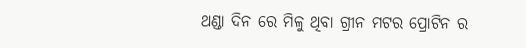ଥଣ୍ଡା ଦିନ ରେ ମିଳୁ ଥିବା ଗ୍ରୀନ ମଟର ପ୍ରୋଟିନ ର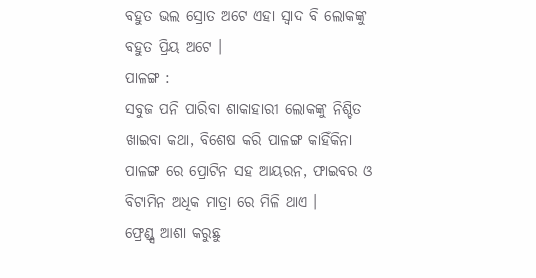ବହୁତ ଭଲ ସ୍ରୋତ ଅଟେ ଏହା ସ୍ଵାଦ ବି ଲୋକଙ୍କୁ ବହୁତ ପ୍ରିୟ ଅଟେ ।
ପାଳଙ୍ଗ :
ସବୁଜ ପନି ପାରିବା ଶାକାହାରୀ ଲୋକଙ୍କୁ ନିଶ୍ଚିତ ଖାଇବା କଥା, ବିଶେଷ କରି ପାଳଙ୍ଗ କାହିଁକିନା ପାଳଙ୍ଗ ରେ ପ୍ରୋଟିନ ସହ ଆୟରନ, ଫାଇବର ଓ ବିଟାମିନ ଅଧିକ ମାତ୍ରା ରେ ମିଳି ଥାଏ ।
ଫ୍ରେଣ୍ଡ୍ସ ଆଶା କରୁଛୁ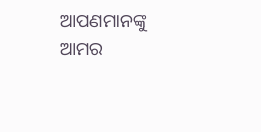ଆପଣମାନଙ୍କୁ ଆମର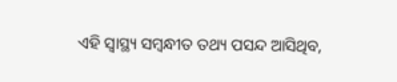ଏହି ସ୍ୱାସ୍ଥ୍ୟ ସମ୍ବନ୍ଧୀତ ତଥ୍ୟ ପସନ୍ଦ ଆସିଥିବ,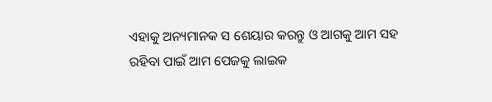ଏହାକୁ ଅନ୍ୟମାନକ ସ ଶେୟାର କରନ୍ତୁ ଓ ଆଗକୁ ଆମ ସହ ରହିବା ପାଇଁ ଆମ ପେଜକୁ ଲାଇକ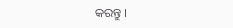କରନ୍ତୁ ।